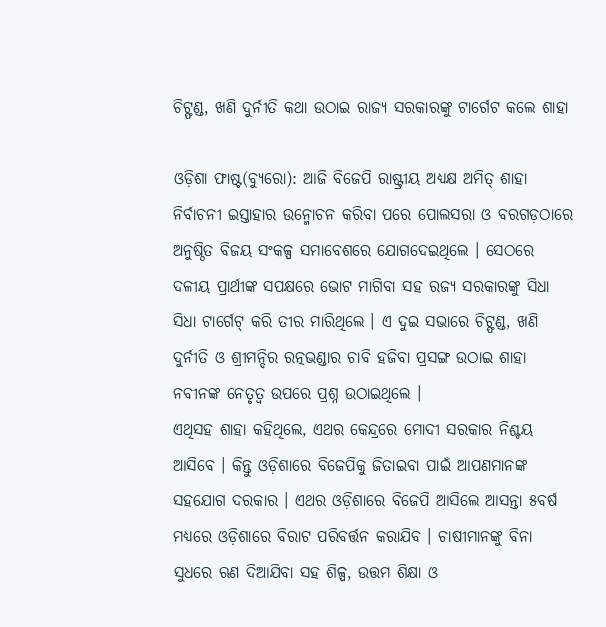ଚିଟ୍ଫଣ୍ଡ, ଖଣି ଦୁର୍ନୀତି କଥା ଉଠାଇ ରାଜ୍ୟ ସରକାରଙ୍କୁ ଟାର୍ଗେଟ କଲେ ଶାହା

ଓଡ଼ିଶା ଫାଷ୍ଟ(ବ୍ୟୁରୋ): ଆଜି ବିଜେପି ରାଷ୍ଟ୍ରୀୟ ଅଧ୍ୟକ୍ଷ ଅମିତ୍ ଶାହା ନିର୍ବାଚନୀ ଇସ୍ତାହାର ଉନ୍ମୋଚନ କରିବା ପରେ ପୋଲସରା ଓ ବରଗଡ଼ଠାରେ ଅନୁଷ୍ଠିତ ବିଜୟ ସଂକଳ୍ପ ସମାବେଶରେ ଯୋଗଦେଇଥିଲେ । ସେଠରେ ଦଳୀୟ ପ୍ରାର୍ଥୀଙ୍କ ସପକ୍ଷରେ ଭୋଟ ମାଗିବା ସହ ରଜ୍ୟ ସରକାରଙ୍କୁ ସିଧା ସିଧା ଟାର୍ଗେଟ୍ କରି ତୀର ମାରିଥିଲେ । ଏ ଦୁଇ ସଭାରେ ଚିଟ୍ଫଣ୍ଡ, ଖଣି ଦୁର୍ନୀତି ଓ ଶ୍ରୀମନ୍ଦିର ରତ୍ନଭଣ୍ଡାର ଚାବି ହଜିବା ପ୍ରସଙ୍ଗ ଉଠାଇ ଶାହା ନବୀନଙ୍କ ନେତୃତ୍ୱ ଉପରେ ପ୍ରଶ୍ନ ଉଠାଇଥିଲେ ।
ଏଥିସହ ଶାହା କହିଥିଲେ, ଏଥର କେନ୍ଦ୍ରରେ ମୋଦୀ ସରକାର ନିଶ୍ଚୟ ଆସିବେ । କିନ୍ତୁ ଓଡ଼ିଶାରେ ବିଜେପିକୁ ଜିତାଇବା ପାଇଁ ଆପଣମାନଙ୍କ ସହଯୋଗ ଦରକାର । ଏଥର ଓଡ଼ିଶାରେ ବିଜେପି ଆସିଲେ ଆସନ୍ତା ୫ବର୍ଷ ମଧ୍ୟରେ ଓଡ଼ିଶାରେ ବିରାଟ ପରିବର୍ତ୍ତନ କରାଯିବ । ଚାଷୀମାନଙ୍କୁ ବିନା ସୁଧରେ ଋଣ ଦିଆଯିବା ସହ ଶିଳ୍ପ, ଉତ୍ତମ ଶିକ୍ଷା ଓ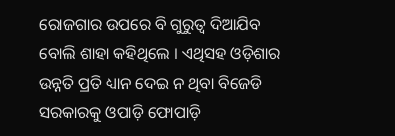ରୋଜଗାର ଉପରେ ବି ଗୁରୁତ୍ୱ ଦିଆଯିବ ବୋଲି ଶାହା କହିଥିଲେ । ଏଥିସହ ଓଡ଼ିଶାର ଉନ୍ନତି ପ୍ରତି ଧ୍ୟାନ ଦେଇ ନ ଥିବା ବିଜେଡି ସରକାରକୁ ଓପାଡ଼ି ଫୋପାଡ଼ି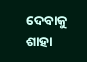ଦେବାକୁ ଶାହା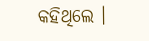କହିଥିଲେ ।